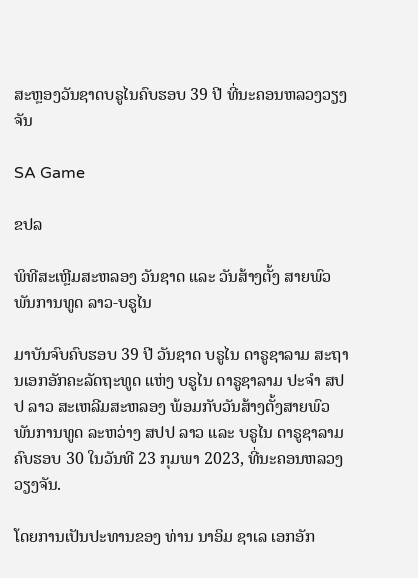ສະຫຼອງວັນຊາດບຣູໄນຄົບຮອບ 39 ປີ ທີ່ນະຄອນຫລວງວຽງຈັນ

SA Game

ຂປລ

ພິທີສະເຫຼີມສະຫລອງ ວັນຊາດ ແລະ ວັນສ້າງຕັ້ງ ສາຍພົວພັນການທູດ ລາວ-ບຣູໄນ

ມາບັນຈົບຄົບຮອບ 39 ປີ ວັນຊາດ ບຣູໄນ ດາຣູຊາລາມ ສະຖານເອກອັກຄະລັດຖະທູດ ແຫ່ງ ບຣູໄນ ດາຣູຊາລາມ ປະຈໍາ ສປປ ລາວ ສະເຫລີມສະຫລອງ ພ້ອມກັບວັນສ້າງຕັ້ງສາຍພົວພັນການທູດ ລະຫວ່າງ ສປປ ລາວ ແລະ ບຣູໄນ ດາຣູຊາລາມ ຄົບຮອບ 30 ໃນວັນທີ 23 ກຸມພາ 2023, ທີ່ນະຄອນຫລວງວຽງຈັນ.

ໂດຍການເປັນປະທານຂອງ ທ່ານ ນາອິມ ຊາເລ ເອກອັກ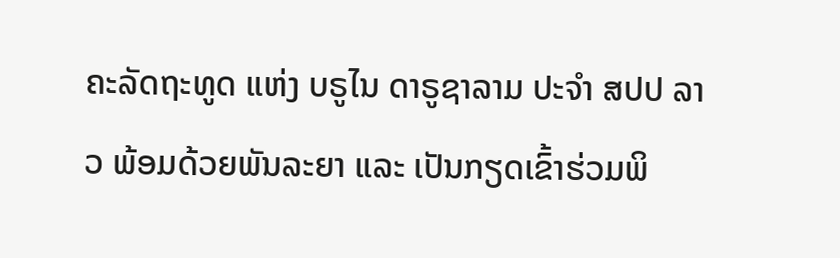ຄະລັດຖະທູດ ແຫ່ງ ບຣູໄນ ດາຣູຊາລາມ ປະຈໍາ ສປປ ລາວ ພ້ອມດ້ວຍພັນລະຍາ ແລະ ເປັນກຽດເຂົ້າຮ່ວມພິ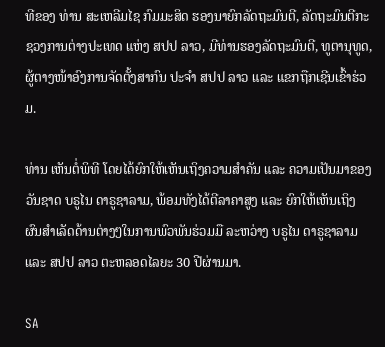ທີຂອງ ທ່ານ ສະເຫລີມໄຊ ກົມມະສິດ ຮອງນາຍົກລັດຖະມົນຕີ, ລັດຖະມົນຕີກະຊວງການຕ່າງປະເທດ ແຫ່ງ ສປປ ລາວ, ມີທ່ານຮອງລັດຖະມົນຕີ, ທູຕານຸທູດ, ຜູ້ຕາງໜ້າອົງການຈັດຕັ້ງສາກົນ ປະຈໍາ ສປປ ລາວ ແລະ ແຂກຖືກເຊີນເຂົ້າຮ່ວມ.

ທ່ານ ເຫັນຕໍ່ພິທີ ໂດຍໄດ້ຍົກໃຫ້ເຫັນເຖິງຄວາມສໍາຄັນ ແລະ ຄວາມເປັນມາຂອງວັນຊາດ ບຣູໄນ ດາຣູຊາລາມ, ພ້ອມທັງໄດ້ຕີລາຄາສູງ ແລະ ຍົກໃຫ້ເຫັນເຖິງ ຜົນສໍາເລັດດ້ານຕ່າງໆໃນການພົວພັນຮ່ວມມື ລະຫວ່າງ ບຣູໄນ ດາຣູຊາລາມ ແລະ ສປປ ລາວ ຕະຫລອດໄລຍະ 30 ປີຜ່ານມາ.

SA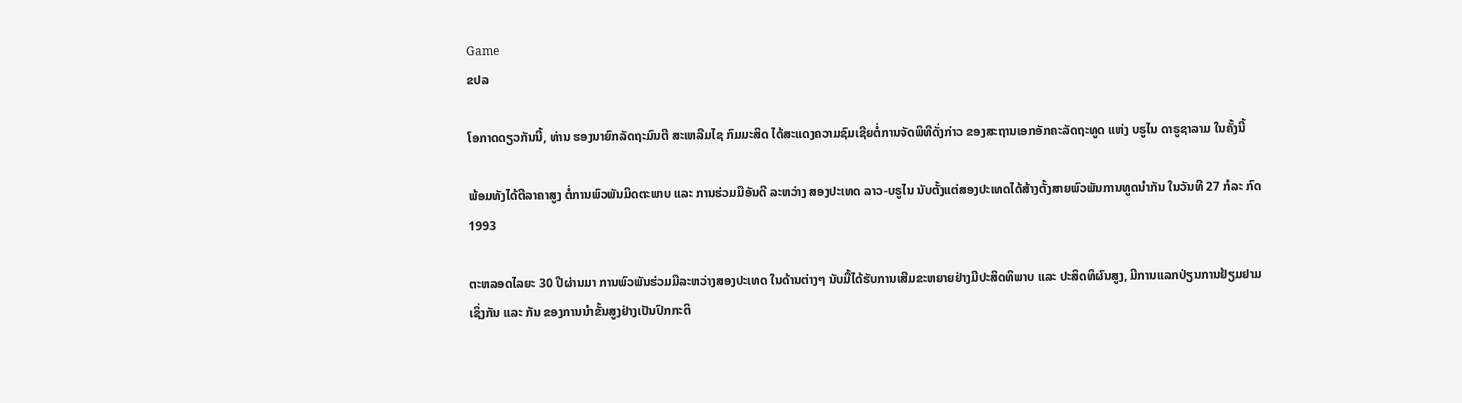Game
ຂປລ

ໂອກາດດຽວກັນນີ້, ທ່ານ ຮອງນາຍົກລັດຖະມົນຕີ ສະເຫລີມໄຊ ກົມມະສິດ ໄດ້ສະແດງຄວາມຊົມເຊີຍຕໍ່ການຈັດພິທີດັ່ງກ່າວ ຂອງສະຖານເອກອັກຄະລັດຖະທູດ ແຫ່ງ ບຣູໄນ ດາຣູຊາລາມ ໃນຄັ້ງນີ້

ພ້ອມທັງໄດ້ຕີລາຄາສູງ ຕໍ່ການພົວພັນມິດຕະພາບ ແລະ ການຮ່ວມມືອັນດີ ລະຫວ່າງ ສອງປະເທດ ລາວ-ບຣູໄນ ນັບຕັ້ງແຕ່ສອງປະເທດໄດ້ສ້າງຕັ້ງສາຍພົວພັນການທູດນໍາກັນ ໃນວັນທີ 27 ກໍລະ ກົດ 1993

ຕະຫລອດໄລຍະ 30 ປີຜ່ານມາ ການພົວພັນຮ່ວມມືລະຫວ່າງສອງປະເທດ ໃນດ້ານຕ່າງໆ ນັບມື້ໄດ້ຮັບການເສີມຂະຫຍາຍຢ່າງມີປະສິດທິພາບ ແລະ ປະສິດທິຜົນສູງ, ມີການແລກປ່ຽນການຢ້ຽມຢາມ ເຊິ່ງກັນ ແລະ ກັນ ຂອງການນໍາຂັ້ນສູງຢ່າງເປັນປົກກະຕິ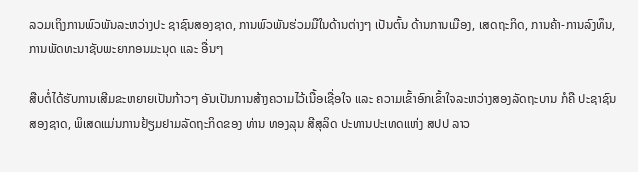ລວມເຖິງການພົວພັນລະຫວ່າງປະ ຊາຊົນສອງຊາດ, ການພົວພັນຮ່ວມມືໃນດ້ານຕ່າງໆ ເປັນຕົ້ນ ດ້ານການເມືອງ, ເສດຖະກິດ, ການຄ້າ-ການລົງທຶນ, ການພັດທະນາຊັບພະຍາກອນມະນຸດ ແລະ ອື່ນໆ

ສືບຕໍ່ໄດ້ຮັບການເສີມຂະຫຍາຍເປັນກ້າວໆ ອັນເປັນການສ້າງຄວາມໄວ້ເນື້ອເຊື່ອໃຈ ແລະ ຄວາມເຂົ້າອົກເຂົ້າໃຈລະຫວ່າງສອງລັດຖະບານ ກໍຄື ປະຊາຊົນສອງຊາດ, ພິເສດແມ່ນການຢ້ຽມຢາມລັດຖະກິດຂອງ ທ່ານ ທອງລຸນ ສີສຸລິດ ປະທານປະເທດແຫ່ງ ສປປ ລາວ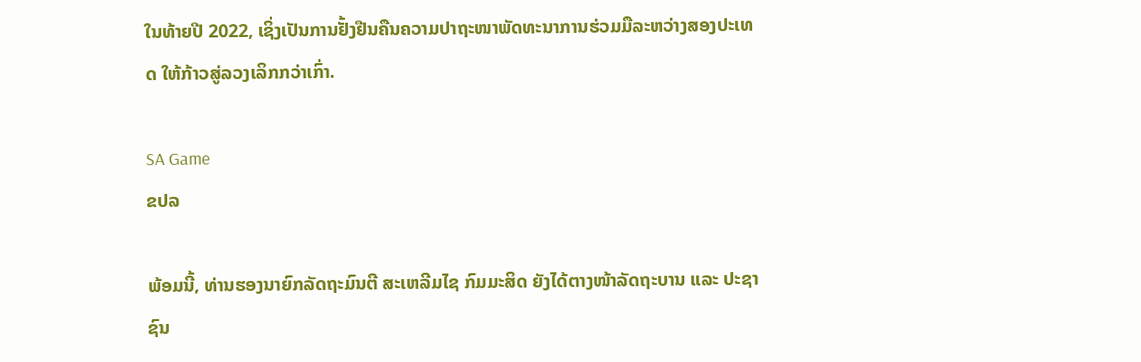ໃນທ້າຍປີ 2022, ເຊິ່ງເປັນການຢັ້ງຢືນຄືນຄວາມປາຖະໜາພັດທະນາການຮ່ວມມືລະຫວ່າງສອງປະເທດ ໃຫ້ກ້າວສູ່ລວງເລິກກວ່າເກົ່າ.

SA Game
ຂປລ

ພ້ອມນີ້, ທ່ານຮອງນາຍົກລັດຖະມົນຕີ ສະເຫລີມໄຊ ກົມມະສິດ ຍັງໄດ້ຕາງໜ້າລັດຖະບານ ແລະ ປະຊາຊົນ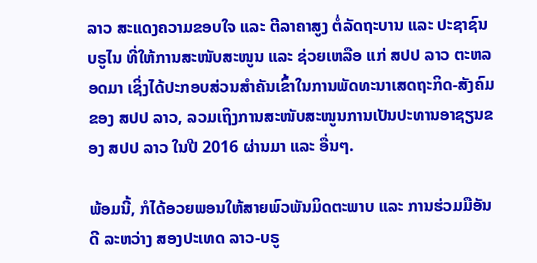ລາວ ສະແດງຄວາມຂອບໃຈ ແລະ ຕີລາຄາສູງ ຕໍ່ລັດຖະບານ ແລະ ປະຊາຊົນ ບຣູໄນ ທີ່ໃຫ້ການສະໜັບສະໜູນ ແລະ ຊ່ວຍເຫລືອ ແກ່ ສປປ ລາວ ຕະຫລອດມາ ເຊິ່ງໄດ້ປະກອບສ່ວນສໍາຄັນເຂົ້າໃນການພັດທະນາເສດຖະກິດ-ສັງຄົມຂອງ ສປປ ລາວ, ລວມເຖິງການສະໜັບສະໜູນການເປັນປະທານອາຊຽນຂອງ ສປປ ລາວ ໃນປີ 2016 ຜ່ານມາ ແລະ ອື່ນໆ.

ພ້ອມນີ້, ກໍໄດ້ອວຍພອນໃຫ້ສາຍພົວພັນມິດຕະພາບ ແລະ ການຮ່ວມມືອັນດີ ລະຫວ່າງ ສອງປະເທດ ລາວ-ບຣູ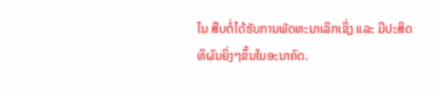ໄນ ສືບຕໍ່ໄດ້ຮັບການພັດທະນາເລິກເຊິ່ງ ແລະ ມີປະສິດທິຜົນຍິ່ງໆຂຶ້ນໃນອະນາຄົດ.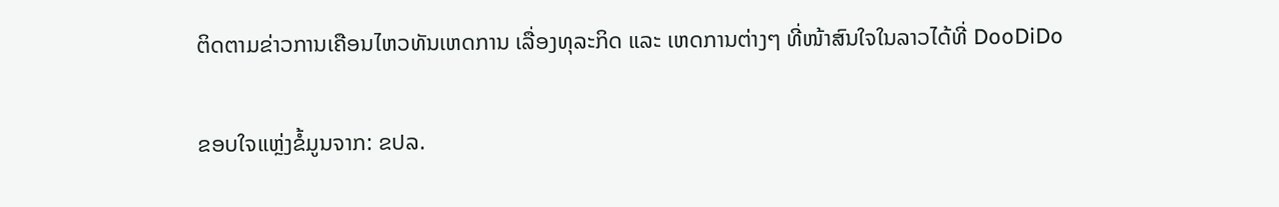ຕິດຕາມຂ່າວການເຄືອນໄຫວທັນເຫດການ ເລື່ອງທຸລະກິດ ແລະ ເຫດການຕ່າງໆ ທີ່ໜ້າສົນໃຈໃນລາວໄດ້ທີ່ DooDiDo

ຂອບໃຈແຫຼ່ງຂໍ້ມູນຈາກ: ຂປລ.